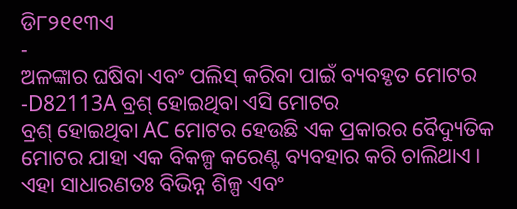ଡି୮୨୧୧୩ଏ
-
ଅଳଙ୍କାର ଘଷିବା ଏବଂ ପଲିସ୍ କରିବା ପାଇଁ ବ୍ୟବହୃତ ମୋଟର -D82113A ବ୍ରଶ୍ ହୋଇଥିବା ଏସି ମୋଟର
ବ୍ରଶ୍ ହୋଇଥିବା AC ମୋଟର ହେଉଛି ଏକ ପ୍ରକାରର ବୈଦ୍ୟୁତିକ ମୋଟର ଯାହା ଏକ ବିକଳ୍ପ କରେଣ୍ଟ ବ୍ୟବହାର କରି ଚାଲିଥାଏ। ଏହା ସାଧାରଣତଃ ବିଭିନ୍ନ ଶିଳ୍ପ ଏବଂ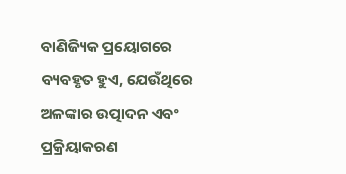ବାଣିଜ୍ୟିକ ପ୍ରୟୋଗରେ ବ୍ୟବହୃତ ହୁଏ, ଯେଉଁଥିରେ ଅଳଙ୍କାର ଉତ୍ପାଦନ ଏବଂ ପ୍ରକ୍ରିୟାକରଣ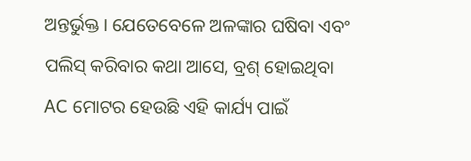ଅନ୍ତର୍ଭୁକ୍ତ। ଯେତେବେଳେ ଅଳଙ୍କାର ଘଷିବା ଏବଂ ପଲିସ୍ କରିବାର କଥା ଆସେ, ବ୍ରଶ୍ ହୋଇଥିବା AC ମୋଟର ହେଉଛି ଏହି କାର୍ଯ୍ୟ ପାଇଁ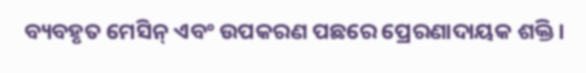ବ୍ୟବହୃତ ମେସିନ୍ ଏବଂ ଉପକରଣ ପଛରେ ପ୍ରେରଣାଦାୟକ ଶକ୍ତି।